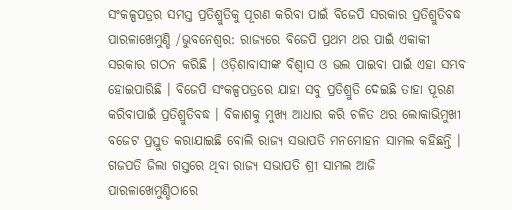ସଂକଳ୍ପପତ୍ରର ସମସ୍ତ ପ୍ରତିଶ୍ରୁତିକୁ ପୂରଣ କରିବା ପାଇଁ ବିଜେପି ସରକାର ପ୍ରତିଶ୍ରୁତିବଦ୍ଧ
ପାରଳାଖେମୁଣ୍ଡି /ଭୁବନେଶ୍ୱର: ରାଜ୍ୟରେ ବିଜେପି ପ୍ରଥମ ଥର ପାଇଁ ଏକାକୀ ସରକାର ଗଠନ କରିଛି । ଓଡ଼ିଶାବାସୀଙ୍କ ବିଶ୍ୱାସ ଓ ଭଲ ପାଇବା ପାଇଁ ଏହା ସମ୍ଭବ ହୋଇପାରିଛି । ବିଜେପି ସଂକଳ୍ପପତ୍ରରେ ଯାହା ସବୁ ପ୍ରତିଶ୍ରୁତି ଦେଇଛି ତାହା ପୂରଣ କରିବାପାଇଁ ପ୍ରତିଶ୍ରୁତିବଦ୍ଧ । ବିକାଶକୁ ମୁଖ୍ୟ ଆଧାର କରି ଚଳିତ ଥର ଲୋକାଭିମୁଖୀ ବଜେଟ ପ୍ରସ୍ତୁତ କରାଯାଇଛି ବୋଲି ରାଜ୍ୟ ସଭାପତି ମନମୋହନ ସାମଲ କହିଛନ୍ତି ।
ଗଜପତି ଜିଲା ଗସ୍ତରେ ଥିବା ରାଜ୍ୟ ସଭାପତି ଶ୍ରୀ ସାମଲ ଆଜି ପାରଳାଖେମୁଣ୍ଡିଠାରେ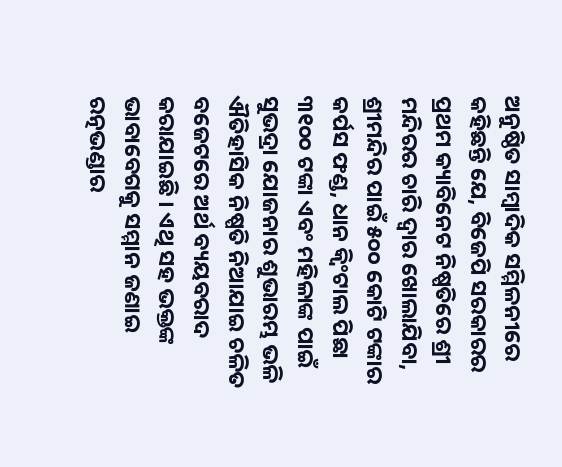ଅନୁଷ୍ଠିତ ସାମ୍ବାଦିକ ସମ୍ମିଳନୀରେ କହିଛନ୍ତି ଯେ, ବିଜେପି ସରକାରର ପ୍ରଥମ କ୍ୟାବିନେଟ ନିଷ୍ପତିରେ ଶ୍ରୀ ମନ୍ଦିରର ଚାରି ଦ୍ୱାର ଖୋଲାଯିବା, ଶ୍ରୀମନ୍ଦିର ପାଇଁ ୫୦୦ କୋଟି ଟଙ୍କାର କର୍ପସ ଫଣ୍ଡ, ଧାନ କ୍ୱିଂଟାଲ ପିଛା ୩୧୦୦ ଟଙ୍କା ଏବଂ ମହିଳାଙ୍କ ପାଇଁ ସୁଭଦ୍ରା ଯୋଜନାର ଶୁଭାରମ୍ଭ ଭଳି ଐତିହାସିକ ନିଷ୍ପତି ନିଆଯାଇ ଚଳିତ ବଜେଟରେ ଅର୍ଥ ବ୍ୟୟବରାଦ କରାଯାଇଛି । ଏଥି ସହ ଭକ୍ତଙ୍କ ଭାବାବେଗକୁ ସମ୍ମାନ ଜଣାଇ ରତ୍ନଭଣ୍ଡାର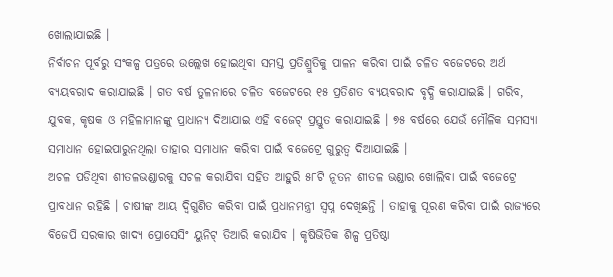ଖୋଲାଯାଇଛି ।
ନିର୍ବାଚନ ପୂର୍ବରୁ ସଂକଳ୍ପ ପତ୍ରରେ ଉଲ୍ଲେଖ ହୋଇଥିବା ସମସ୍ତ ପ୍ରତିଶ୍ରୁତିକୁ ପାଳନ କରିବା ପାଇଁ ଚଳିତ ବଜେଟରେ ଅର୍ଥ ବ୍ୟୟବରାଦ କରାଯାଇଛି । ଗତ ବର୍ଷ ତୁଳନାରେ ଚଳିତ ବଜେଟରେ ୧୫ ପ୍ରତିଶତ ବ୍ୟୟବରାଦ ବୃଦ୍ଧି କରାଯାଇଛି । ଗରିବ, ଯୁବକ, କୃଷକ ଓ ମହିଳାମାନଙ୍କୁ ପ୍ରାଧାନ୍ୟ ଦିଆଯାଇ ଏହି ବଜେଟ୍ ପ୍ରସ୍ତୁତ କରାଯାଇଛି । ୭୫ ବର୍ଷରେ ଯେଉଁ ମୌଳିକ ସମସ୍ୟା ସମାଧାନ ହୋଇପାରୁନଥିଲା ତାହାର ସମାଧାନ କରିବା ପାଇଁ ବଜେଟ୍ରେ ଗୁରୁତ୍ୱ ଦିଆଯାଇଛି ।
ଅଚଳ ପଡିଥିବା ଶୀତଳଭଣ୍ଡାରକୁ ସଚଳ କରାଯିବା ସହିତ ଆହୁରି ୫୮ଟି ନୂତନ ଶୀତଳ ଭଣ୍ଡାର ଖୋଲିବା ପାଇଁ ବଜେଟ୍ରେ ପ୍ରାବଧାନ ରହିଛି । ଚାଷୀଙ୍କ ଆୟ ଦ୍ୱିଗୁଣିତ କରିବା ପାଇଁ ପ୍ରଧାନମନ୍ତ୍ରୀ ସ୍ୱପ୍ନ ଦେଖିଛନ୍ତି । ତାହାକୁ ପୂରଣ କରିବା ପାଇଁ ରାଜ୍ୟରେ ବିଜେପି ସରକାର ଖାଦ୍ୟ ପ୍ରୋସେସିଂ ୟୁନିଟ୍ ତିଆରି କରାଯିବ । କୃଷିଭିତିକ ଶିଳ୍ପ ପ୍ରତିଷ୍ଠା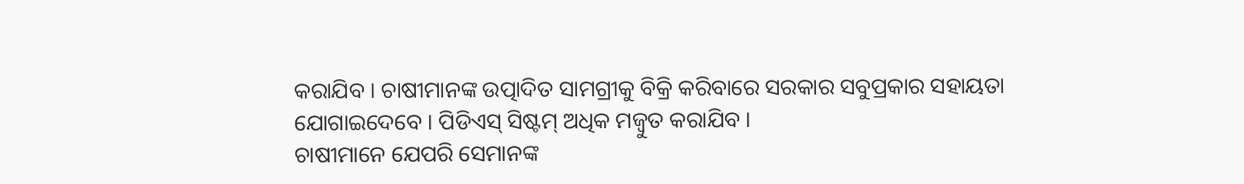କରାଯିବ । ଚାଷୀମାନଙ୍କ ଉତ୍ପାଦିତ ସାମଗ୍ରୀକୁ ବିକ୍ରି କରିବାରେ ସରକାର ସବୁପ୍ରକାର ସହାୟତା ଯୋଗାଇଦେବେ । ପିଡିଏସ୍ ସିଷ୍ଟମ୍ ଅଧିକ ମଜ୍ବୁତ କରାଯିବ ।
ଚାଷୀମାନେ ଯେପରି ସେମାନଙ୍କ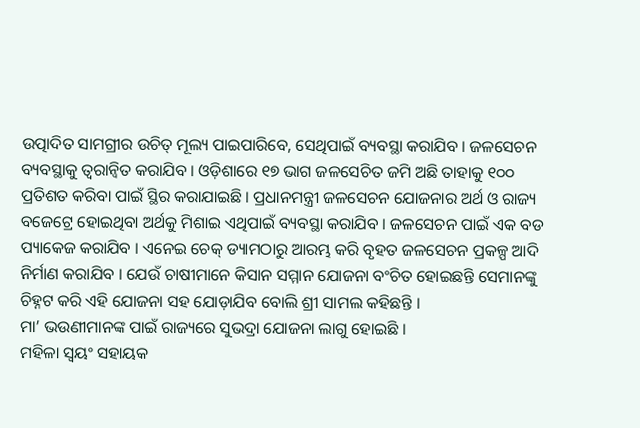ଉତ୍ପାଦିତ ସାମଗ୍ରୀର ଉଚିତ୍ ମୂଲ୍ୟ ପାଇପାରିବେ, ସେଥିପାଇଁ ବ୍ୟବସ୍ଥା କରାଯିବ । ଜଳସେଚନ ବ୍ୟବସ୍ଥାକୁ ତ୍ୱରାନ୍ୱିତ କରାଯିବ । ଓଡ଼ିଶାରେ ୧୭ ଭାଗ ଜଳସେଚିତ ଜମି ଅଛି ତାହାକୁ ୧୦୦ ପ୍ରତିଶତ କରିବା ପାଇଁ ସ୍ଥିର କରାଯାଇଛି । ପ୍ରଧାନମନ୍ତ୍ରୀ ଜଳସେଚନ ଯୋଜନାର ଅର୍ଥ ଓ ରାଜ୍ୟ ବଜେଟ୍ରେ ହୋଇଥିବା ଅର୍ଥକୁ ମିଶାଇ ଏଥିପାଇଁ ବ୍ୟବସ୍ଥା କରାଯିବ । ଜଳସେଚନ ପାଇଁ ଏକ ବଡ ପ୍ୟାକେଜ କରାଯିବ । ଏନେଇ ଚେକ୍ ଡ୍ୟାମଠାରୁ ଆରମ୍ଭ କରି ବୃହତ ଜଳସେଚନ ପ୍ରକଳ୍ପ ଆଦି ନିର୍ମାଣ କରାଯିବ । ଯେଉଁ ଚାଷୀମାନେ କିସାନ ସମ୍ମାନ ଯୋଜନା ବଂଚିତ ହୋଇଛନ୍ତି ସେମାନଙ୍କୁ ଚିହ୍ନଟ କରି ଏହି ଯୋଜନା ସହ ଯୋଡ଼ାଯିବ ବୋଲି ଶ୍ରୀ ସାମଲ କହିଛନ୍ତି ।
ମା’ ଭଉଣୀମାନଙ୍କ ପାଇଁ ରାଜ୍ୟରେ ସୁଭଦ୍ରା ଯୋଜନା ଲାଗୁ ହୋଇଛି ।
ମହିଳା ସ୍ୱୟଂ ସହାୟକ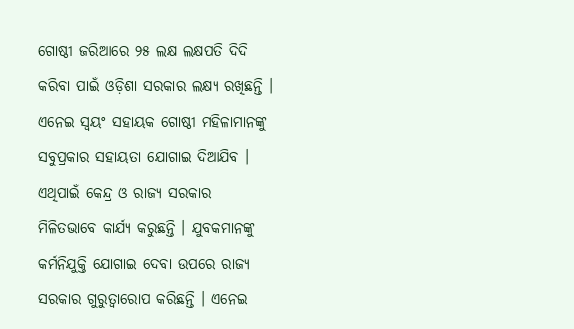ଗୋଷ୍ଠୀ ଜରିଆରେ ୨୫ ଲକ୍ଷ ଲକ୍ଷପତି ଦିଦି କରିବା ପାଇଁ ଓଡ଼ିଶା ସରକାର ଲକ୍ଷ୍ୟ ରଖିଛନ୍ତି । ଏନେଇ ସ୍ୱୟଂ ସହାୟକ ଗୋଷ୍ଠୀ ମହିଳାମାନଙ୍କୁ ସବୁପ୍ରକାର ସହାୟତା ଯୋଗାଇ ଦିଆଯିବ । ଏଥିପାଇଁ କେନ୍ଦ୍ର ଓ ରାଜ୍ୟ ସରକାର ମିଳିତଭାବେ କାର୍ଯ୍ୟ କରୁଛନ୍ତି । ଯୁବକମାନଙ୍କୁ କର୍ମନିଯୁକ୍ତି ଯୋଗାଇ ଦେବା ଉପରେ ରାଜ୍ୟ ସରକାର ଗୁରୁତ୍ୱାରୋପ କରିଛନ୍ତି । ଏନେଇ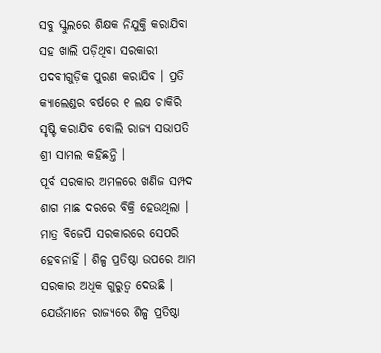ସବୁ ସ୍କୁଲରେ ଶିକ୍ଷକ ନିଯୁକ୍ତି କରାଯିବା ସହ ଖାଲି ପଡ଼ିଥିବା ସରକାରୀ ପଦବୀଗୁଡ଼ିକ ପୁରଣ କରାଯିବ । ପ୍ରତି କ୍ୟାଲେଣ୍ଡର ବର୍ଷରେ ୧ ଲକ୍ଷ ଚାକିରି ସୃଷ୍ଟି କରାଯିବ ବୋଲି ରାଜ୍ୟ ସଭାପତି ଶ୍ରୀ ସାମଲ କହିଛନ୍ତି ।
ପୂର୍ବ ସରକାର ଅମଳରେ ଖଣିଜ ସମ୍ପଦ ଶାଗ ମାଛ ଦରରେ ବିକ୍ରି ହେଉଥିଲା । ମାତ୍ର ବିଜେପି ସରକାରରେ ସେପରି ହେବନାହିଁ । ଶିଳ୍ପ ପ୍ରତିଷ୍ଠା ଉପରେ ଆମ ସରକାର ଅଧିକ ଗୁରୁତ୍ୱ ଦେଉଛି । ଯେଉଁମାନେ ରାଜ୍ୟରେ ଶିଳ୍ପ ପ୍ରତିଷ୍ଠା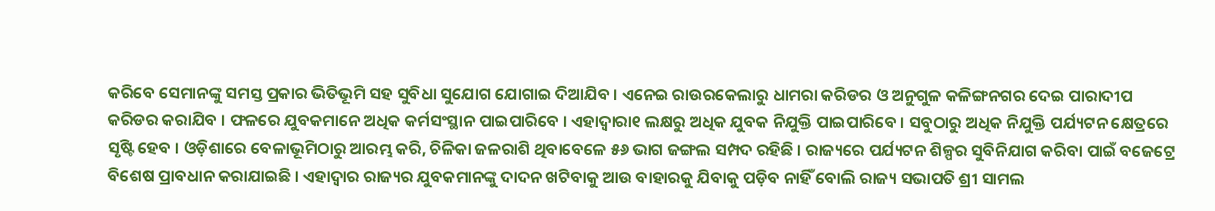କରିବେ ସେମାନଙ୍କୁ ସମସ୍ତ ପ୍ରକାର ଭିତିଭୂମି ସହ ସୁବିଧା ସୁଯୋଗ ଯୋଗାଇ ଦିଆଯିବ । ଏନେଇ ରାଉରକେଲାରୁ ଧାମରା କରିଡର ଓ ଅନୁଗୁଳ କଳିଙ୍ଗନଗର ଦେଇ ପାରାଦୀପ କରିଡର କରାଯିବ । ଫଳରେ ଯୁବକମାନେ ଅଧିକ କର୍ମସଂସ୍ଥାନ ପାଇପାରିବେ । ଏହାଦ୍ୱାରା୧ ଲକ୍ଷରୁ ଅଧିକ ଯୁବକ ନିଯୁକ୍ତି ପାଇପାରିବେ । ସବୁଠାରୁ ଅଧିକ ନିଯୁକ୍ତି ପର୍ଯ୍ୟଟନ କ୍ଷେତ୍ରରେ ସୃଷ୍ଟି ହେବ । ଓଡ଼ିଶାରେ ବେଳାଭୂମିଠାରୁ ଆରମ୍ଭ କରି, ଚିଳିକା ଜଳରାଶି ଥିବାବେଳେ ୫୬ ଭାଗ ଜଙ୍ଗଲ ସମ୍ପଦ ରହିଛି । ରାଜ୍ୟରେ ପର୍ଯ୍ୟଟନ ଶିଳ୍ପର ସୁବିନିଯାଗ କରିବା ପାଇଁ ବଜେଟ୍ରେ ବିଶେଷ ପ୍ରାବଧାନ କରାଯାଇଛି । ଏହାଦ୍ୱାର ରାଜ୍ୟର ଯୁବକମାନଙ୍କୁ ଦାଦନ ଖଟିବାକୁ ଆଉ ବାହାରକୁ ଯିବାକୁ ପଡ଼ିବ ନାହିଁ ବୋଲି ରାଜ୍ୟ ସଭାପତି ଶ୍ରୀ ସାମଲ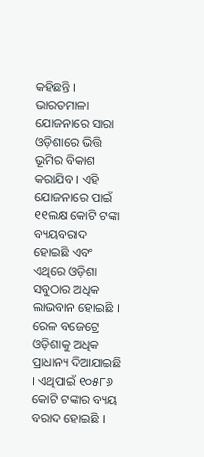କହିଛନ୍ତି ।
ଭାରତମାଳା ଯୋଜନାରେ ସାରା ଓଡ଼ିଶାରେ ଭିତ୍ତି ଭୂମିର ବିକାଶ କରାଯିବ । ଏହି ଯୋଜନାରେ ପାଇଁ ୧୧ଲକ୍ଷ କୋଟି ଟଙ୍କା ବ୍ୟୟବରାଦ ହୋଇଛି ଏବଂ ଏଥିରେ ଓଡ଼ିଶା ସବୁଠାର ଅଧିକ ଲାଭବାନ ହୋଇଛି । ରେଳ ବଜେଟ୍ରେ ଓଡ଼ିଶାକୁ ଅଧିକ ପ୍ରାଧାନ୍ୟ ଦିଆଯାଇଛି । ଏଥିପାଇଁ ୧୦୫୮୬ କୋଟି ଟଙ୍କାର ବ୍ୟୟ ବରାଦ ହୋଇଛି ।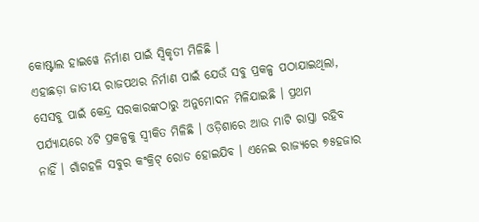କୋଷ୍ଟାଲ ହାଇୱେ ନିର୍ମାଣ ପାଇଁ ସ୍ୱିକୃତୀ ମିଳିଛି ।
ଏହାଛଡ଼ା ଜାତୀୟ ରାଜପଥର ନିର୍ମାଣ ପାଇଁ ଯେଉଁ ସବୁ ପ୍ରକଳ୍ପ ପଠାଯାଇଥିଲା, ସେସବୁ ପାଇଁ କେନ୍ଦ୍ର ସରକାରଙ୍କଠାରୁ ଅନୁମୋଦନ ମିଳିଯାଇଛି । ପ୍ରଥମ ପର୍ଯ୍ୟାୟରେ ୪ଟି ପ୍ରକଳ୍ପକୁ ସ୍ୱୀକିତ ମିଳିଛି । ଓଡ଼ିଶାରେ ଆଉ ମାଟି ରାସ୍ତା ରହିବ ନାହିଁ । ଗାଁଗହଳି ସବୁର କଂକ୍ରିଟ୍ ରୋଡ ହୋଇଯିବ । ଏନେଇ ରାଜ୍ୟରେ ୭୫ହଜାର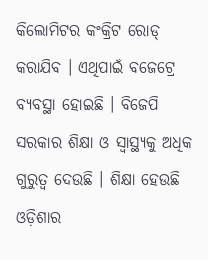କିଲୋମିଟର କଂକ୍ରିଟ ରୋଡ୍ କରାଯିବ । ଏଥିପାଇଁ ବଜେଟ୍ରେ ବ୍ୟବସ୍ଥା ହୋଇଛି । ବିଜେପି ସରକାର ଶିକ୍ଷା ଓ ସ୍ୱାସ୍ଥ୍ୟକୁ ଅଧିକ ଗୁରୁତ୍ୱ ଦେଉଛି । ଶିକ୍ଷା ହେଉଛି ଓଡ଼ିଶାର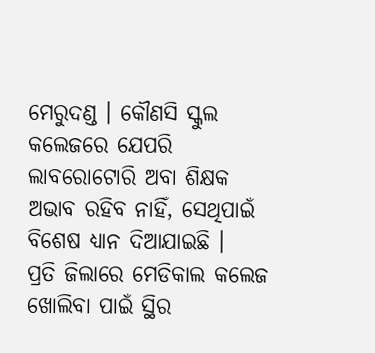ମେରୁଦଣ୍ଡ । କୌଣସି ସ୍କୁଲ କଲେଜରେ ଯେପରି ଲାବରୋଟୋରି ଅବା ଶିକ୍ଷକ ଅଭାବ ରହିବ ନାହିଁ, ସେଥିପାଇଁ ବିଶେଷ ଧ୍ୟାନ ଦିଆଯାଇଛି ।
ପ୍ରତି ଜିଲାରେ ମେଡିକାଲ କଲେଜ ଖୋଲିବା ପାଇଁ ସ୍ଥିର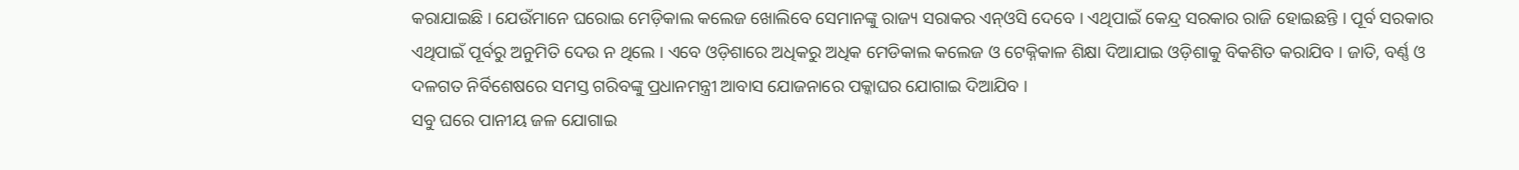କରାଯାଇଛି । ଯେଉଁମାନେ ଘରୋଇ ମେଡ଼ିକାଲ କଲେଜ ଖୋଲିବେ ସେମାନଙ୍କୁ ରାଜ୍ୟ ସରାକର ଏନ୍ଓସି ଦେବେ । ଏଥିପାଇଁ କେନ୍ଦ୍ର ସରକାର ରାଜି ହୋଇଛନ୍ତି । ପୂର୍ବ ସରକାର ଏଥିପାଇଁ ପୂର୍ବରୁ ଅନୁମିତି ଦେଉ ନ ଥିଲେ । ଏବେ ଓଡ଼ିଶାରେ ଅଧିକରୁ ଅଧିକ ମେଡିକାଲ କଲେଜ ଓ ଟେକ୍ନିକାଳ ଶିକ୍ଷା ଦିଆଯାଇ ଓଡ଼ିଶାକୁ ବିକଶିତ କରାଯିବ । ଜାତି, ବର୍ଣ୍ଣ ଓ ଦଳଗତ ନିର୍ବିଶେଷରେ ସମସ୍ତ ଗରିବଙ୍କୁ ପ୍ରଧାନମନ୍ତ୍ରୀ ଆବାସ ଯୋଜନାରେ ପକ୍କାଘର ଯୋଗାଇ ଦିଆଯିବ ।
ସବୁ ଘରେ ପାନୀୟ ଜଳ ଯୋଗାଇ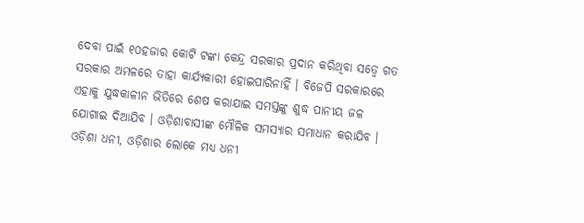ଦେବା ପାଇଁ ୧୦ହଜାର କୋଟି ଟଙ୍କା କେନ୍ଦ୍ର ସରକାର ପ୍ରଦାନ କରିଥିବା ସତ୍ୱେ ଗତ ସରକାର ଅମଳରେ ତାହା କାର୍ଯ୍ୟକାରୀ ହୋଇପାରିନାହିଁ । ବିଜେପି ସରକାରରେ ଏହାକୁ ଯୁଦ୍ଧକାଳୀନ ଭିତିରେ ଶେଷ କରାଯାଇ ସମସ୍ତଙ୍କୁ ଶୁଦ୍ଧ ପାନୀୟ ଜଳ ଯୋଗାଇ ଦିଆଯିବ । ଓଡ଼ିଶାବାସୀଙ୍କ ମୌଳିକ ସମସ୍ୟାର ସମାଧାନ କରାଯିବ । ଓଡ଼ିଶା ଧନୀ, ଓଡ଼ିଶାର ଲୋକେ ମଧ୍ୟ ଧନୀ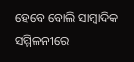ହେବେ ବୋଲି ସାମ୍ବାଦିକ ସମ୍ମିଳନୀରେ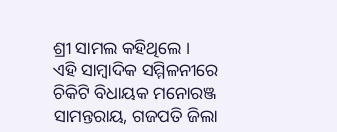ଶ୍ରୀ ସାମଲ କହିଥିଲେ ।
ଏହି ସାମ୍ବାଦିକ ସମ୍ମିଳନୀରେ ଚିକିଟି ବିଧାୟକ ମନୋରଞ୍ଜ ସାମନ୍ତରାୟ, ଗଜପତି ଜିଲା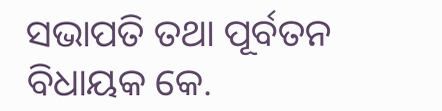ସଭାପତି ତଥା ପୂର୍ବତନ ବିଧାୟକ କେ.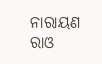ନାରାୟଣ ରାଓ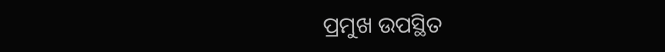ପ୍ରମୁଖ ଉପସ୍ଥିତ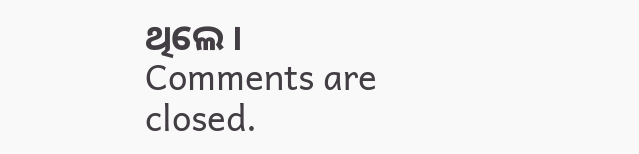ଥିଲେ ।
Comments are closed.